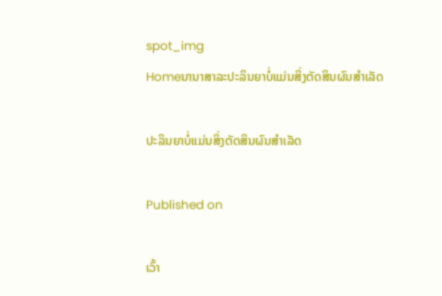spot_img
Homeນານາສາລະປະລິນຍາບໍ່ແມ່ນສິ່ງຕັດສິນຜົນສຳເລັດ

ປະລິນຍາບໍ່ແມ່ນສິ່ງຕັດສິນຜົນສຳເລັດ

Published on

ເວົ້າ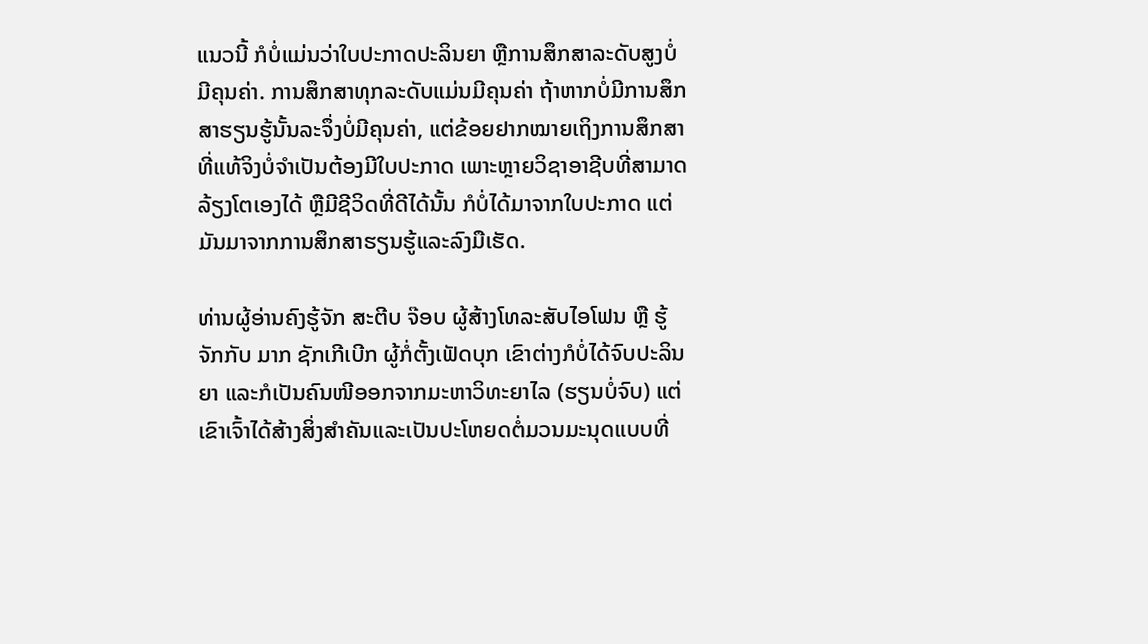ແນວນີ້ ກໍບໍ່ແມ່ນວ່າໃບປະກາດປະລິນຍາ ຫຼືການສຶກສາລະດັບສູງບໍ່ມີຄຸນຄ່າ. ການສຶກສາທຸກລະດັບແມ່ນມີຄຸນຄ່າ ຖ້າຫາກບໍ່ມີການສຶກສາຮຽນຮູ້ນັ້ນລະຈຶ່ງບໍ່ມີຄຸນຄ່າ, ແຕ່ຂ້ອຍຢາກໝາຍເຖິງການສຶກສາທີ່ແທ້ຈິງບໍ່ຈຳເປັນຕ້ອງມີໃບປະກາດ ເພາະຫຼາຍວິຊາອາຊີບທີ່ສາມາດລ້ຽງໂຕເອງໄດ້ ຫຼືມີຊີວິດທີ່ດີໄດ້ນັ້ນ ກໍບໍ່ໄດ້ມາຈາກໃບປະກາດ ແຕ່ມັນມາຈາກການສຶກສາຮຽນຮູ້ແລະລົງມືເຮັດ.

ທ່ານຜູ້ອ່ານຄົງຮູ້ຈັກ ສະຕີບ ຈ໊ອບ ຜູ້ສ້າງໂທລະສັບໄອໂຟນ ຫຼື ຮູ້ຈັກກັບ ມາກ ຊັກເກີເບີກ ຜູ້ກໍ່ຕັ້ງເຟັດບຸກ ເຂົາຕ່າງກໍບໍ່ໄດ້ຈົບປະລິນຍາ ແລະກໍເປັນຄົນໜີອອກຈາກມະຫາວິທະຍາໄລ (ຮຽນບໍ່ຈົບ) ແຕ່ເຂົາເຈົ້າໄດ້ສ້າງສິ່ງສຳຄັນແລະເປັນປະໂຫຍດຕໍ່ມວນມະນຸດແບບທີ່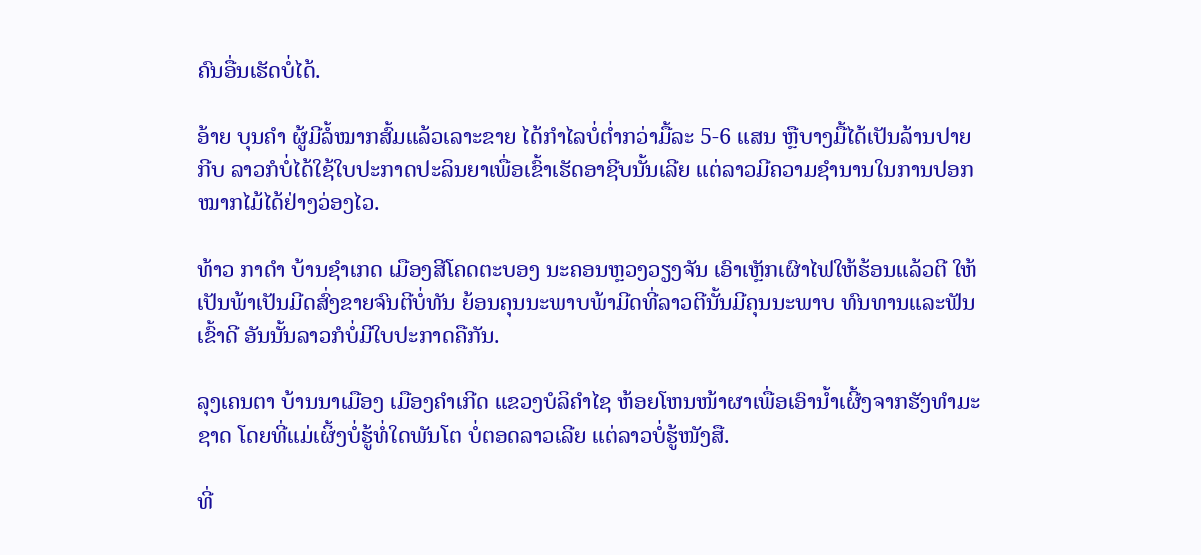ຄົນອື່ນເຮັດບໍ່ໄດ້.

ອ້າຍ ບຸນຄຳ ຜູ້ມີລໍ້ໝາກສົ້ມແລ້ວເລາະຂາຍ ໄດ້ກຳໄລບໍ່ຕໍ່າກວ່າມື້ລະ 5-6 ແສນ ຫຼືບາງມື້ໄດ້ເປັນລ້ານປາຍກີບ ລາວກໍບໍ່ໄດ້ໃຊ້ໃບປະກາດປະລິນຍາເພື່ອເຂົ້າເຮັດອາຊີບນັ້ນເລີຍ ແຕ່ລາວມີຄວາມຊຳນານໃນການປອກໝາກໄມ້ໄດ້ຢ່າງວ່ອງໄວ.

ທ້າວ ກາດຳ ບ້ານຊຳເກດ ເມືອງສີໂຄດຕະບອງ ນະຄອນຫຼວງວຽງຈັນ ເອົາເຫຼັກເຜົາໄຟໃຫ້ຮ້ອນແລ້ວຕີ ໃຫ້ເປັນພ້າເປັນມີດສົ່ງຂາຍຈົນຕີບໍ່ທັນ ຍ້ອນຄຸນນະພາບພ້າມີດທີ່ລາວຕີນັ້ນມີຄຸນນະພາບ ທົນທານແລະຟັນເຂົ້າດີ ອັນນັ້ນລາວກໍບໍ່ມີໃບປະກາດຄືກັນ.

ລຸງເຄນຕາ ບ້ານນາເມືອງ ເມືອງຄຳເກີດ ແຂວງບໍລິຄຳໄຊ ຫ້ອຍໂຫນໜ້າຜາເພື່ອເອົານໍ້າເຜີ້ງຈາກຮັງທຳມະຊາດ ໂດຍທີ່ແມ່ເຜິ້ງບໍ່ຮູ້ທໍ່ໃດພັນໂຕ ບໍ່ຕອດລາວເລີຍ ແຕ່ລາວບໍ່ຮູ້ໜັງສື.

ທີ່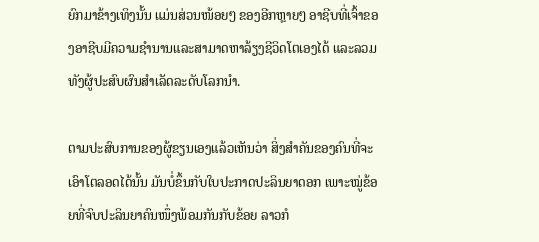ຍົກມາຂ້າງເທິງນັ້ນ ແມ່ນສ່ວນໜ້ອຍໆ ຂອງອີກຫຼາຍໆ ອາຊີບທີ່ເຈົ້າຂອງອາຊີບມີຄວາມຊຳນານແລະສາມາດຫາລ້ຽງຊີວິດໂຕເອງໄດ້ ແລະລວມທັງຜູ້ປະສົບຜົນສຳເລັດລະດັບໂລກນຳ.

ຕາມປະສົບການຂອງຜູ້ຂຽນເອງແລ້ວເຫັນວ່າ ສິ່ງສຳຄັນຂອງຄົນທີ່ຈະເອົາໂຕລອດໄດ້ນັ້ນ ມັນບໍ່ຂຶ້ນກັບໃບປະກາດປະລິນຍາດອກ ເພາະໝູ່ຂ້ອຍທີ່ຈົບປະລິນຍາຄົນໜຶ່ງພ້ອມກັນກັບຂ້ອຍ ລາວກໍ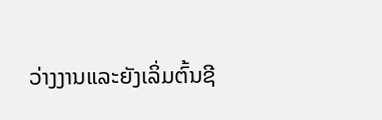ວ່າງງານແລະຍັງເລິ່ມຕົ້ນຊີ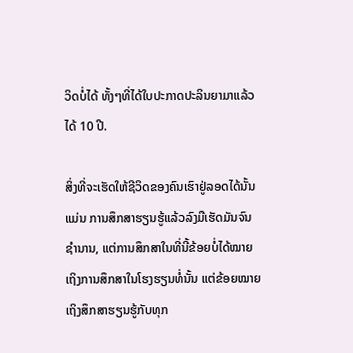ວິດບໍ່ໄດ້ ທັ້ງໆທີ່ໄດ້ໃບປະກາດປະລິນຍາມາແລ້ວໄດ້ 10 ປີ.

ສິ່ງທີ່ຈະເຮັດໃຫ້ຊີວິດຂອງຄົນເຮົາຢູ່ລອດໄດ້ນັ້ນແມ່ນ ການສຶກສາຮຽນຮູ້ແລ້ວລົງມືເຮັດມັນຈົນຊຳນານ, ແຕ່ການສຶກສາໃນທີ່ນີ້ຂ້ອຍບໍ່ໄດ້ໝາຍເຖິງການສຶກສາໃນໂຮງຮຽນທໍ່ນັ້ນ ແຕ່ຂ້ອຍໝາຍເຖິງສຶກສາຮຽນຮູ້ກັບທຸກ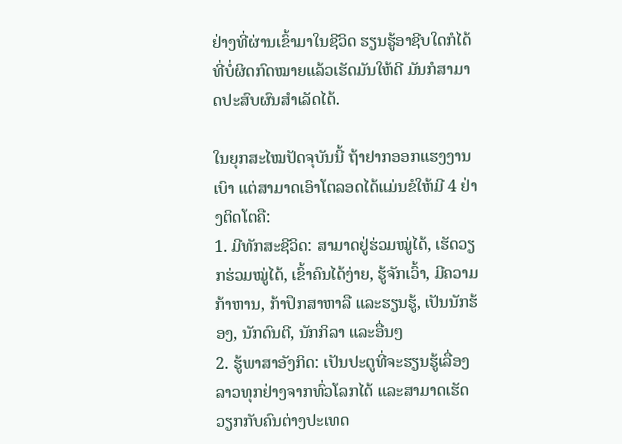ຢ່າງທີ່ຜ່ານເຂົ້າມາໃນຊີວິດ ຮຽນຮູ້ອາຊີບໃດກໍໄດ້ທີ່ບໍ່ຜິດກົດໝາຍແລ້ວເຮັດມັນໃຫ້ດີ ມັນກໍສາມາດປະສົບຜົນສຳເລັດໄດ້.

ໃນຍຸກສະໄໝປັດຈຸບັນນີ້ ຖ້າຢາກອອກແຮງງານເບົາ ແຕ່ສາມາດເອົາໂຕລອດໄດ້ແມ່ນຂໍໃຫ້ມີ 4 ຢ່າງຕິດໂຕຄື:
1. ມີທັກສະຊີວິດ: ສາມາດຢູ່ຮ່ວມໝູ່ໄດ້, ເຮັດວຽກຮ່ວມໝູ່ໄດ້, ເຂົ້າຄົນໄດ້ງ່າຍ, ຮູ້ຈັກເວົ້າ, ມີຄວາມກ້າຫານ, ກ້າປຶກສາຫາລື ແລະຮຽນຮູ້, ເປັນນັກຮ້ອງ, ນັກດົນຕີ, ນັກກິລາ ແລະອື່ນໆ
2. ຮູ້ພາສາອັງກິດ: ເປັນປະຕູທີ່ຈະຮຽນຮູ້ເລື່ອງລາວທຸກຢ່າງຈາກທົ່ວໂລກໄດ້ ແລະສາມາດເຮັດວຽກກັບຄົນຕ່າງປະເທດ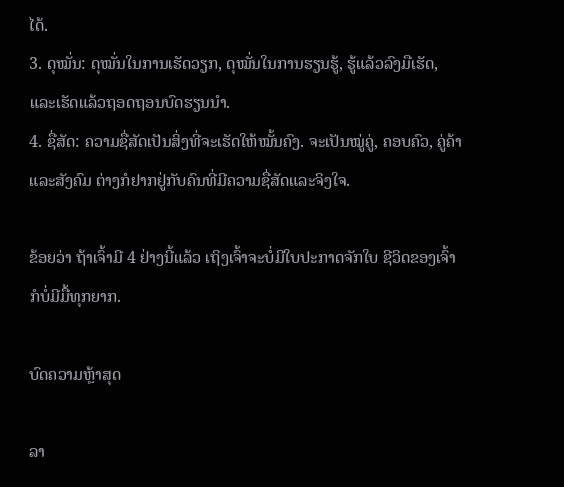ໄດ້.
3. ດຸໝັ່ນ: ດຸໝັ່ນໃນການເຮັດວຽກ, ດຸໝັ່ນໃນການຮຽນຮູ້, ຮູ້ແລ້ວລົງມືເຮັດ, ແລະເຮັດແລ້ວຖອດຖອນບົດຮຽນນຳ.
4. ຊື່ສັດ: ຄວາມຊື່ສັດເປັນສິ່ງທີ່ຈະເຮັດໃຫ້ໝັ້ນຄົງ. ຈະເປັນໝູ່ຄູ່, ຄອບຄົວ, ຄູ່ຄ້າ ແລະສັງຄົມ ຕ່າງກໍຢາກຢູ່ກັບຄົນທີ່ມີຄວາມຊື່ສັດແລະຈິງໃຈ.

ຂ້ອຍວ່າ ຖ້າເຈົ້າມີ 4 ຢ່າງນີ້ແລ້ວ ເຖິງເຈົ້າຈະບໍ່ມີໃບປະກາດຈັກໃບ ຊີວິດຂອງເຈົ້າກໍບໍ່ມີມື້ທຸກຍາກ.

ບົດຄວາມຫຼ້າສຸດ

ລາ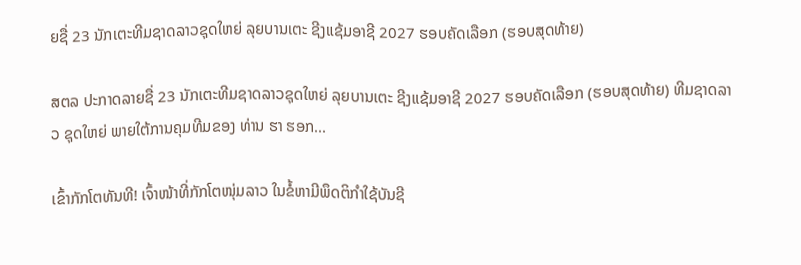ຍຊື່ 23 ນັກເຕະທີມຊາດລາວຊຸດໃຫຍ່ ລຸຍບານເຕະ ຊີງແຊ້ມອາຊີ 2027 ຮອບຄັດເລືອກ (ຮອບສຸດທ້າຍ)

ສຕລ ປະກາດລາຍຊື່ 23 ນັກເຕະທີມຊາດລາວຊຸດໃຫຍ່ ລຸຍບານເຕະ ຊີງແຊ້ມອາຊີ 2027 ຮອບຄັດເລືອກ (ຮອບສຸດທ້າຍ) ທີມຊາດລາວ ຊຸດໃຫຍ່ ພາຍໃຕ້ການຄຸມທີມຂອງ ທ່ານ ຮາ ຮອກ...

ເຂົ້າກັກໂຕທັນທີ! ເຈົ້າໜ້າທີ່ກັກໂຕໜຸ່ມລາວ ໃນຂໍ້ຫາມີພຶດຕິກຳໃຊ້ບັນຊີ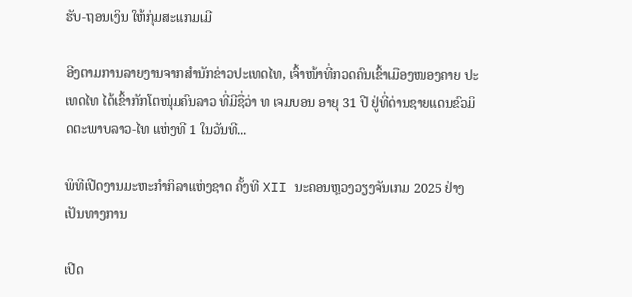ຮັບ-ຖອນເງິນ ໃຫ້ກຸ່ມສະແກມເມີ

ອີງຕາມການລາຍງານຈາກສຳນັກຂ່າວປະເທດໄທ, ເຈົ້າໜ້າທີ່ກວດຄົນເຂົ້າເມືອງໜອງຄາຍ ປະເທດໄທ ໄດ້ເຂົ້າກັກໂຕໜຸ່ມຄົນລາວ ທີ່ມີຊື່ວ່າ ທ ເຈມບອນ ອາຍຸ 31 ປີ ຢູ່ທີ່ດ່ານຊາຍແດນຂົວມິດຕະພາບລາວ-ໄທ ແຫ່ງທີ 1 ໃນວັນທີ...

ພິທີເປີດງານມະຫະກຳກິລາແຫ່ງຊາດ ຄັ້ງທີ XII ນະຄອນຫຼວງວຽງຈັນເກມ 2025 ຢ່າງເປັນທາງການ

ເປີດ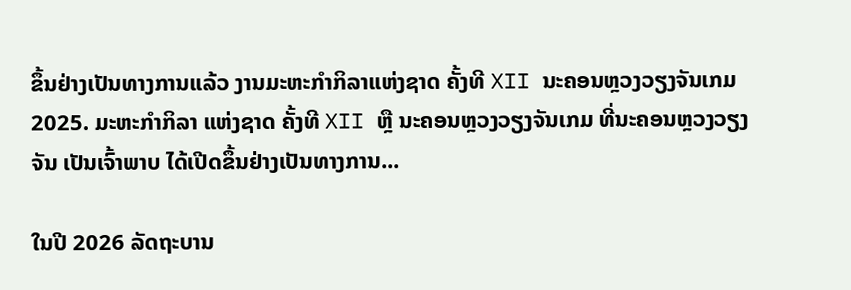ຂຶ້ນຢ່າງເປັນທາງການແລ້ວ ງານມະຫະກຳກິລາແຫ່ງຊາດ ຄັ້ງທີ XII ນະຄອນຫຼວງວຽງຈັນເກມ 2025. ມະຫະກຳກິລາ ແຫ່ງຊາດ ຄັ້ງທີ XII ຫຼື ນະຄອນຫຼວງວຽງຈັນເກມ ທີ່ນະຄອນຫຼວງວຽງຈັນ ເປັນເຈົ້າພາບ ໄດ້ເປີດຂຶ້ນຢ່າງເປັນທາງການ...

ໃນປີ 2026 ລັດຖະບານ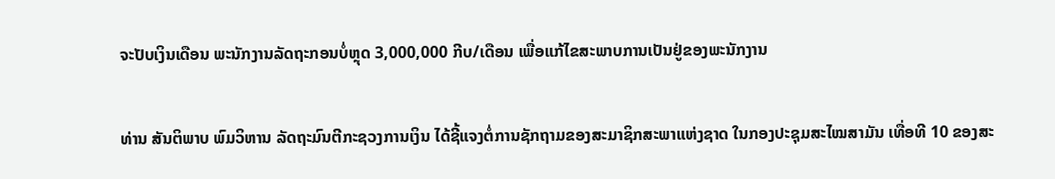ຈະປັບເງິນເດືອນ ພະນັກງານລັດຖະກອນບໍ່ຫຼຸດ 3,000,000 ກີບ/ເດືອນ ເພື່ອແກ້ໄຂສະພາບການເປັນຢູ່ຂອງພະນັກງານ

ທ່ານ ສັນຕິພາບ ພົມວິຫານ ລັດຖະມົນຕີກະຊວງການເງິນ ໄດ້ຊີ້ແຈງຕໍ່ການຊັກຖາມຂອງສະມາຊິກສະພາແຫ່ງຊາດ ໃນກອງປະຊຸມສະໄໝສາມັນ ເທື່ອທີ 10 ຂອງສະ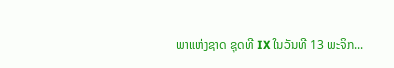ພາແຫ່ງຊາດ ຊຸດທີ IX ໃນວັນທີ 13 ພະຈິກ...